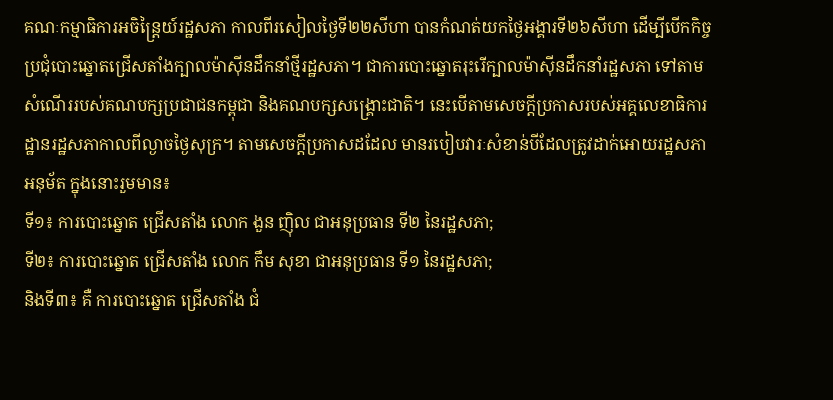គណៈកម្មាធិការអចិន្ត្រៃយ៍រដ្ឋសភា កាលពីរសៀលថ្ងៃទី២២សីហា បានកំណត់យកថ្ងៃអង្គារទី២៦សីហា ដើម្បីបើកកិច្ចប្រជុំបោះឆ្នោតជ្រើសតាំងក្បាលម៉ាស៊ីនដឹកនាំថ្មីរដ្ឋសភា។ ជាការបោះឆ្នោតរុះរើក្បាលម៉ាស៊ីនដឹកនាំរដ្ឋសភា ទៅតាមសំណើររបស់គណបក្សប្រជាជនកម្ពុជា និងគណបក្សសង្គ្រោះជាតិ។ នេះបើតាមសេចក្តីប្រកាសរបស់អគ្គលេខាធិការដ្ឋានរដ្ឋសភាកាលពីល្ងាចថ្ងៃសុក្រ។ តាមសេចក្តីប្រកាសដដែល មានរបៀបវារៈសំខាន់បីដែលត្រូវដាក់អោយរដ្ឋសភាអនុម័ត ក្នុងនោះរួមមាន៖
ទី១៖ ការបោះឆ្នោត ជ្រើសតាំង លោក ងួន ញ៉ិល ជាអនុប្រធាន ទី២ នៃរដ្ឋសភា;
ទី២៖ ការបោះឆ្នោត ជ្រើសតាំង លោក កឹម សុខា ជាអនុប្រធាន ទី១ នៃរដ្ឋសភា;
និងទី៣៖ គឺ ការបោះឆ្នោត ជ្រើសតាំង ជំ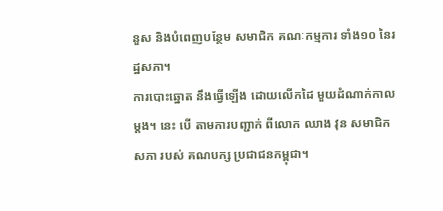នួស និងបំពេញបន្ថែម សមាជិក គណៈកម្មការ ទាំង១០ នៃរដ្ឋសភា។
ការបោះឆ្នោត នឹងធ្វើឡើង ដោយលើកដៃ មួយដំណាក់កាល ម្តង។ នេះ បើ តាមការបញ្ជាក់ ពីលោក ឈាង វុន សមាជិក សភា របស់ គណបក្ស ប្រជាជនកម្ពុជា។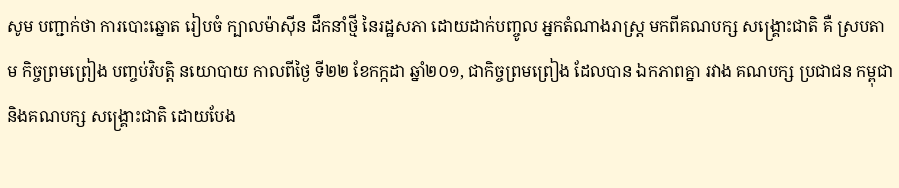សូម បញ្ជាក់ថា ការបោះឆ្នោត រៀបចំ ក្បាលម៉ាស៊ីន ដឹកនាំថ្មី នៃរដ្ឋសភា ដោយដាក់បញ្ចូល អ្នកតំណាងរាស្ត្រ មកពីគណបក្ស សង្គ្រោះជាតិ គឺ ស្របតាម កិច្ចព្រមព្រៀង បញ្ចប់វិបត្តិ នយោបាយ កាលពីថ្ងៃ ទី២២ ខែកក្កដា ឆ្នាំ២០១, ជាកិច្ចព្រមព្រៀង ដែលបាន ឯកភាពគ្នា រវាង គណបក្ស ប្រជាជន កម្ពុជា និងគណបក្ស សង្គ្រោះជាតិ ដោយបែង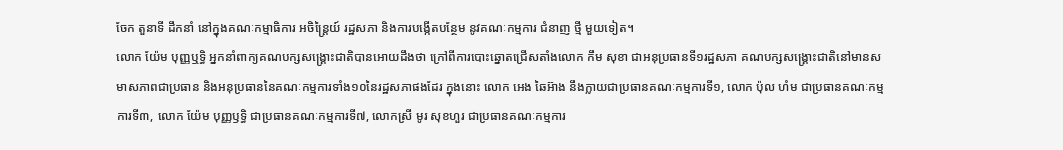ចែក តួនាទី ដឹកនាំ នៅក្នុងគណៈកម្មាធិការ អចិន្ត្រៃយ៍ រដ្ឋសភា និងការបង្កើតបន្ថែម នូវគណៈកម្មការ ជំនាញ ថ្មី មួយទៀត។
លោក យ៉ែម បុញ្ញឬទ្ធិ អ្នកនាំពាក្យគណបក្សសង្គ្រោះជាតិបានអោយដឹងថា ក្រៅពីការបោះឆ្នោតជ្រើសតាំងលោក កឹម សុខា ជាអនុប្រធានទី១រដ្ឋសភា គណបក្សសង្គ្រោះជាតិនៅមានសមាសភាពជាប្រធាន និងអនុប្រធាននៃគណៈកម្មការទាំង១០នៃរដ្ឋសភាផងដែរ ក្នុងនោះ លោក អេង ឆៃអ៊ាង នឹងក្លាយជាប្រធានគណៈកម្មការទី១, លោក ប៉ុល ហំម ជាប្រធានគណៈកម្មការទី៣, លោក យ៉ែម បុញ្ញឫទ្ធិ ជាប្រធានគណៈកម្មការទី៧, លោកស្រី មូរ សុខហួរ ជាប្រធានគណៈកម្មការ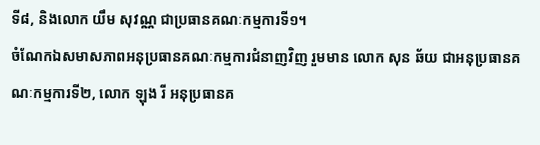ទី៨, និងលោក យឹម សុវណ្ណ ជាប្រធានគណៈកម្មការទី១។
ចំណែកឯសមាសភាពអនុប្រធានគណៈកម្មការជំនាញវិញ រួមមាន លោក សុន ឆ័យ ជាអនុប្រធានគណៈកម្មការទី២, លោក ឡុង រី អនុប្រធានគ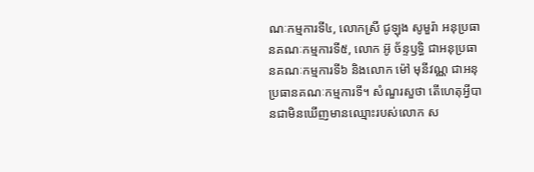ណៈកម្មការទី៤, លោកស្រី ជូឡុង សូមួរ៉ា អនុប្រធានគណៈកម្មការទី៥, លោក អ៊ូ ច័ន្ទឫទ្ធិ ជាអនុប្រធានគណៈកម្មការទី៦ និងលោក ម៉ៅ មុនីវណ្ណ ជាអនុប្រធានគណៈកម្មការទី។ សំណួរសួថា តើហេតុអ្វីបានជាមិនឃើញមានឈ្មោះរបស់លោក ស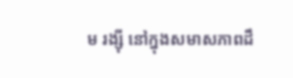ម រង្ស៊ី នៅក្នុងសមាសភាពដឹ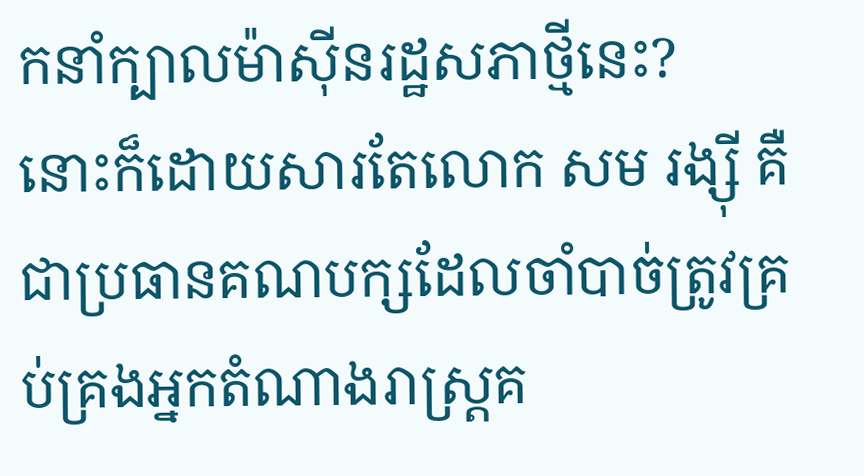កនាំក្បាលម៉ាស៊ីនរដ្ឋសភាថ្មីនេះ?
នោះក៏ដោយសារតែលោក សម រង្ស៊ី គឺជាប្រធានគណបក្សដែលចាំបាច់ត្រូវគ្រប់គ្រងអ្នកតំណាងរាស្ត្រគ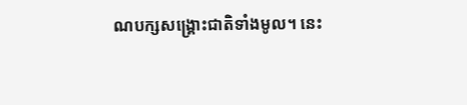ណបក្សសង្គ្រោះជាតិទាំងមូល។ នេះ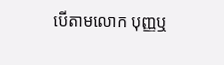បើតាមលោក បុញ្ញឬ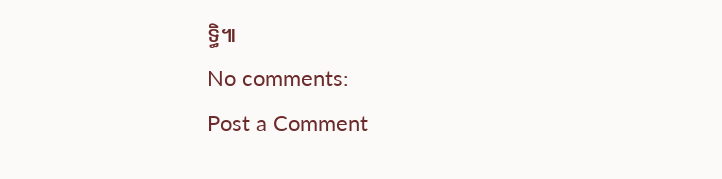ទ្ធិ៕
No comments:
Post a Comment